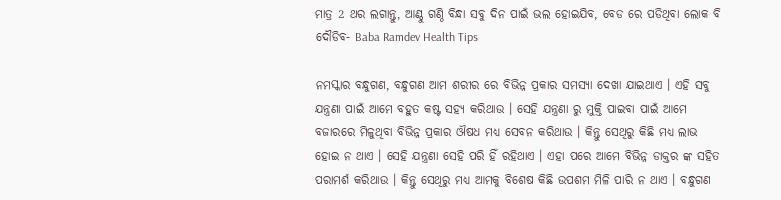ମାତ୍ର 2 ଥର ଲଗାନ୍ତୁ, ଆଣ୍ଠୁ ଗଣ୍ଠି ବିନ୍ଧା ସବୁ ଦିନ ପାଇଁ ଭଲ ହୋଇଯିବ, ବେଡ ରେ ପଡିଥିବା ଲୋକ ବି ଦୌଡିବ- Baba Ramdev Health Tips

ନମସ୍କାର ବନ୍ଧୁଗଣ, ବନ୍ଧୁଗଣ ଆମ ଶରୀର ରେ ବିଭିନ୍ନ ପ୍ରକାର ସମସ୍ୟା ଦେଖା ଯାଇଥାଏ । ଏହି ସବୁ ଯନ୍ତ୍ରଣା ପାଇଁ ଆମେ ବହୁତ କଷ୍ଟ ସହ୍ୟ କରିଥାଉ । ସେହି ଯନ୍ତ୍ରଣା ରୁ ମୁକ୍ତି ପାଇବା ପାଇଁ ଆମେ ବଜାରରେ ମିଳୁଥିବା ବିଭିନ୍ନ ପ୍ରକାର ଔଷଧ ମଧ୍ୟ ସେବନ କରିଥାଉ । କିନ୍ତୁ ସେଥିରୁ କିଛି ମଧ୍ୟ ଲାଭ ହୋଇ ନ ଥାଏ । ସେହି ଯନ୍ତ୍ରଣା ସେହି ପରି ହିଁ ରହିଥାଏ । ଏହା ପରେ ଆମେ ବିଭିନ୍ନ ଡାକ୍ତର ଙ୍କ ସହିତ ପରାମର୍ଶ କରିଥାଉ । କିନ୍ତୁ ସେଥିରୁ ମଧ୍ୟ ଆମକୁ ବିଶେଷ କିଛି ଉପଶମ ମିଳି ପାରି ନ ଥାଏ । ବନ୍ଧୁଗଣ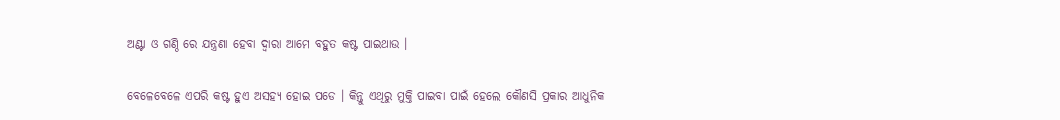ଅଣ୍ଟା ଓ ଗଣ୍ଠି ରେ ଯନ୍ତ୍ରଣା ହେବା ଦ୍ୱାରା ଆମେ ବହୁତ କଷ୍ଟ ପାଇଥାଉ ।

ବେଳେବେଳେ ଏପରି କଷ୍ଟ ହୁଏ ଅସହ୍ୟ ହୋଇ ପଡେ । କିନ୍ତୁ ଏଥିରୁ ମୁକ୍ତି ପାଇବା ପାଇଁ ହେଲେ କୌଣସି ପ୍ରକାର ଆଧୁନିକ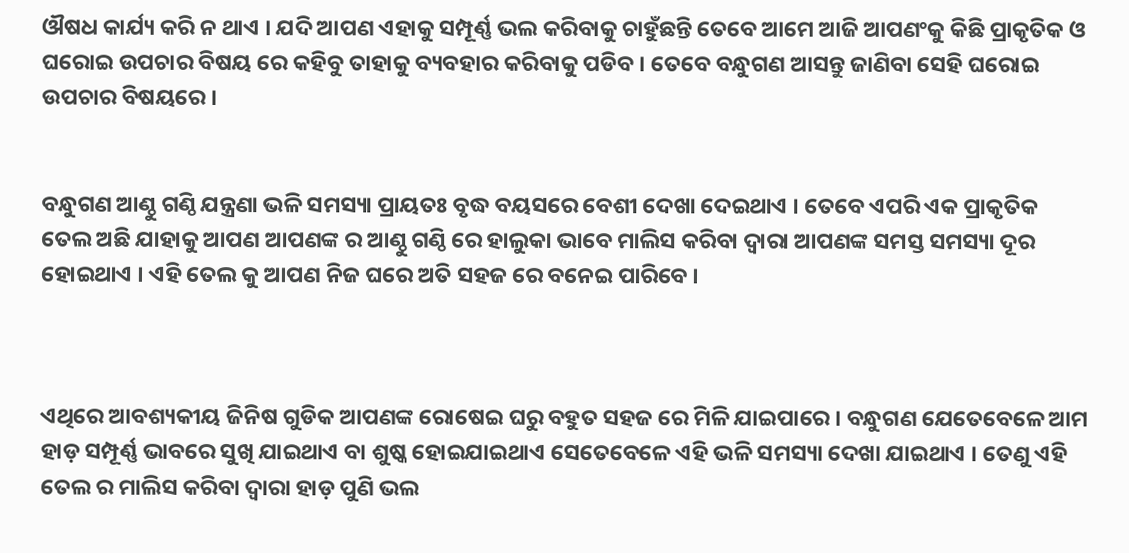ଔଷଧ କାର୍ଯ୍ୟ କରି ନ ଥାଏ । ଯଦି ଆପଣ ଏହାକୁ ସମ୍ପୂର୍ଣ୍ଣ ଭଲ କରିବାକୁ ଚାହୁଁଛନ୍ତି ତେବେ ଆମେ ଆଜି ଆପଣଂକୁ କିଛି ପ୍ରାକୃତିକ ଓ ଘରୋଇ ଉପଚାର ବିଷୟ ରେ କହିବୁ ତାହାକୁ ବ୍ୟବହାର କରିବାକୁ ପଡିବ । ତେବେ ବନ୍ଧୁଗଣ ଆସନ୍ତୁ ଜାଣିବା ସେହି ଘରୋଇ ଉପଚାର ବିଷୟରେ ।


ବନ୍ଧୁଗଣ ଆଣ୍ଠୁ ଗଣ୍ଠି ଯନ୍ତ୍ରଣା ଭଳି ସମସ୍ୟା ପ୍ରାୟତଃ ବୃଦ୍ଧ ବୟସରେ ବେଶୀ ଦେଖା ଦେଇଥାଏ । ତେବେ ଏପରି ଏକ ପ୍ରାକୃତିକ ତେଲ ଅଛି ଯାହାକୁ ଆପଣ ଆପଣଙ୍କ ର ଆଣ୍ଠୁ ଗଣ୍ଠି ରେ ହାଲୁକା ଭାବେ ମାଲିସ କରିବା ଦ୍ୱାରା ଆପଣଙ୍କ ସମସ୍ତ ସମସ୍ୟା ଦୂର ହୋଇଥାଏ । ଏହି ତେଲ କୁ ଆପଣ ନିଜ ଘରେ ଅତି ସହଜ ରେ ବନେଇ ପାରିବେ ।



ଏଥିରେ ଆବଶ୍ୟକୀୟ ଜିନିଷ ଗୁଡିକ ଆପଣଙ୍କ ରୋଷେଇ ଘରୁ ବହୁତ ସହଜ ରେ ମିଳି ଯାଇପାରେ । ବନ୍ଧୁଗଣ ଯେତେବେଳେ ଆମ ହାଡ଼ ସମ୍ପୂର୍ଣ୍ଣ ଭାବରେ ସୁଖି ଯାଇଥାଏ ବା ଶୁଷ୍କ ହୋଇଯାଇଥାଏ ସେତେବେଳେ ଏହି ଭଳି ସମସ୍ୟା ଦେଖା ଯାଇଥାଏ । ତେଣୁ ଏହି ତେଲ ର ମାଲିସ କରିବା ଦ୍ୱାରା ହାଡ଼ ପୁଣି ଭଲ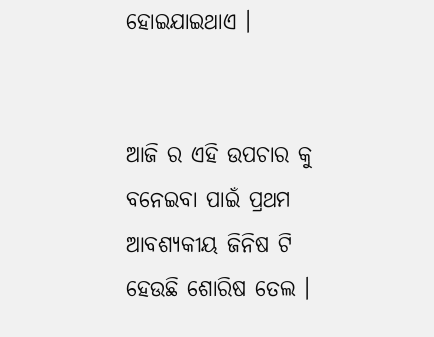ହୋଇଯାଇଥାଏ ।


ଆଜି ର ଏହି ଉପଚାର କୁ ବନେଇବା ପାଇଁ ପ୍ରଥମ ଆବଶ୍ୟକୀୟ ଜିନିଷ ଟି ହେଉଛି ଶୋରିଷ ତେଲ ।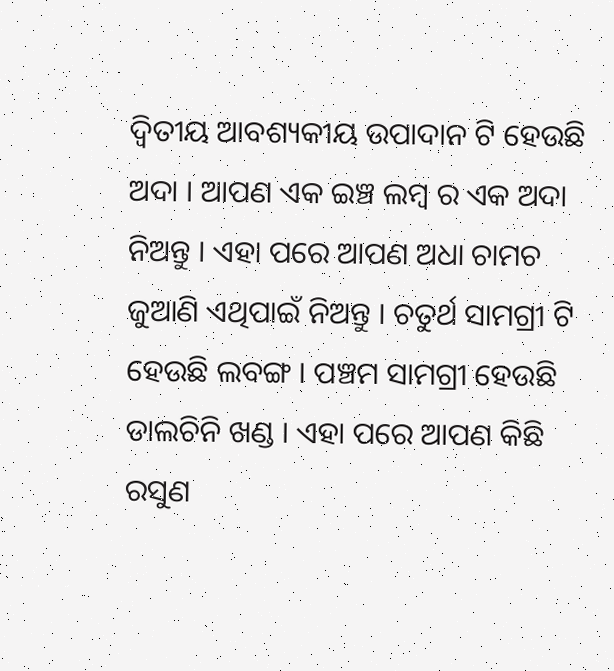ଦ୍ଵିତୀୟ ଆବଶ୍ୟକୀୟ ଉପାଦାନ ଟି ହେଉଛି ଅଦା । ଆପଣ ଏକ ଇଞ୍ଚ ଲମ୍ବ ର ଏକ ଅଦା ନିଅନ୍ତୁ । ଏହା ପରେ ଆପଣ ଅଧା ଚାମଚ ଜୁଆଣି ଏଥିପାଇଁ ନିଅନ୍ତୁ । ଚତୁର୍ଥ ସାମଗ୍ରୀ ଟି ହେଉଛି ଲବଙ୍ଗ । ପଞ୍ଚମ ସାମଗ୍ରୀ ହେଉଛି ଡାଲଚିନି ଖଣ୍ଡ । ଏହା ପରେ ଆପଣ କିଛି ରସୁଣ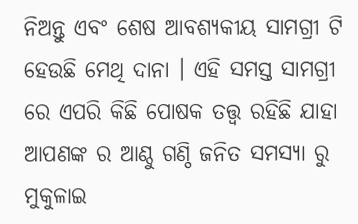ନିଅନ୍ତୁ ଏବଂ ଶେଷ ଆବଶ୍ୟକୀୟ ସାମଗ୍ରୀ ଟି ହେଉଛି ମେଥି ଦାନା । ଏହି ସମସ୍ତ ସାମଗ୍ରୀ ରେ ଏପରି କିଛି ପୋଷକ ତତ୍ତ୍ୱ ରହିଛି ଯାହା ଆପଣଙ୍କ ର ଆଣ୍ଠୁ ଗଣ୍ଠି ଜନିତ ସମସ୍ୟା ରୁ ମୁକୁଳାଇ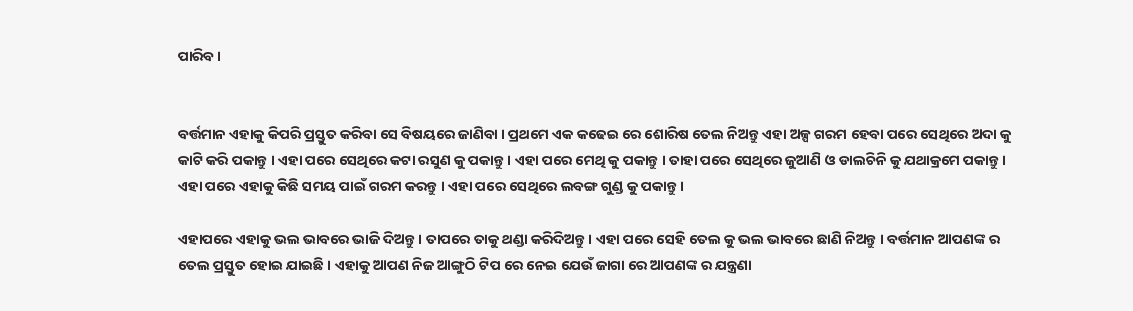ପାରିବ ।


ବର୍ତ୍ତମାନ ଏହାକୁ କିପରି ପ୍ରସ୍ତୁତ କରିବା ସେ ବିଷୟରେ ଜାଣିବା । ପ୍ରଥମେ ଏକ କଢେଇ ରେ ଶୋରିଷ ତେଲ ନିଅନ୍ତୁ ଏହା ଅଳ୍ପ ଗରମ ହେବା ପରେ ସେଥିରେ ଅଦା କୁ କାଟି କରି ପକାନ୍ତୁ । ଏହା ପରେ ସେଥିରେ କଟା ରସୁଣ କୁ ପକାନ୍ତୁ । ଏହା ପରେ ମେଥି କୁ ପକାନ୍ତୁ । ତାହା ପରେ ସେଥିରେ ଜୁଆଣି ଓ ଡାଲଚିନି କୁ ଯଥାକ୍ରମେ ପକାନ୍ତୁ । ଏହା ପରେ ଏହାକୁ କିଛି ସମୟ ପାଇଁ ଗରମ କରନ୍ତୁ । ଏହା ପରେ ସେଥିରେ ଲବଙ୍ଗ ଗୁଣ୍ଡ କୁ ପକାନ୍ତୁ ।

ଏହାପରେ ଏହାକୁ ଭଲ ଭାବରେ ଭାଜି ଦିଅନ୍ତୁ । ତାପରେ ତାକୁ ଥଣ୍ଡା କରିଦିଅନ୍ତୁ । ଏହା ପରେ ସେହି ତେଲ କୁ ଭଲ ଭାବରେ ଛାଣି ନିଅନ୍ତୁ । ବର୍ତ୍ତମାନ ଆପଣଙ୍କ ର ତେଲ ପ୍ରସ୍ତୁତ ହୋଇ ଯାଇଛି । ଏହାକୁ ଆପଣ ନିଜ ଆଙ୍ଗୁଠି ଟିପ ରେ ନେଇ ଯେଉଁ ଜାଗା ରେ ଆପଣଙ୍କ ର ଯନ୍ତ୍ରଣା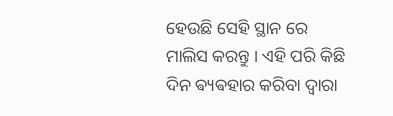ହେଉଛି ସେହି ସ୍ଥାନ ରେ ମାଲିସ କରନ୍ତୁ । ଏହି ପରି କିଛି ଦିନ ଵ୍ୟଵହାର କରିବା ଦ୍ୱାରା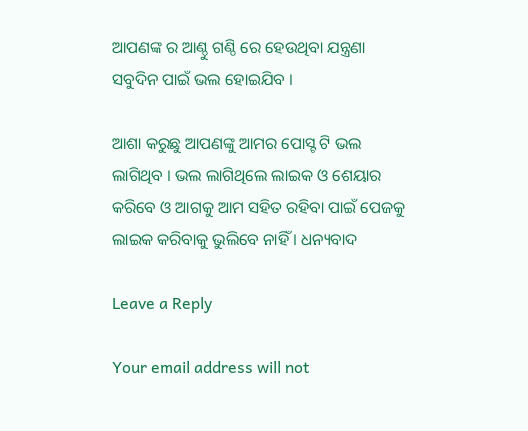ଆପଣଙ୍କ ର ଆଣ୍ଠୁ ଗଣ୍ଠି ରେ ହେଉଥିବା ଯନ୍ତ୍ରଣା ସବୁଦିନ ପାଇଁ ଭଲ ହୋଇଯିବ ।

ଆଶା କରୁଛୁ ଆପଣଙ୍କୁ ଆମର ପୋସ୍ଟ ଟି ଭଲ ଲାଗିଥିବ । ଭଲ ଲାଗିଥିଲେ ଲାଇକ ଓ ଶେୟାର କରିବେ ଓ ଆଗକୁ ଆମ ସହିତ ରହିବା ପାଇଁ ପେଜକୁ ଲାଇକ କରିବାକୁ ଭୁଲିବେ ନାହିଁ । ଧନ୍ୟବାଦ

Leave a Reply

Your email address will not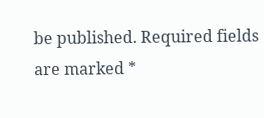be published. Required fields are marked *